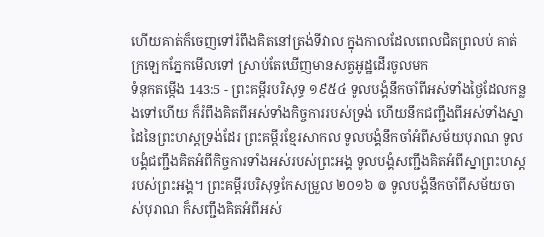ហើយគាត់ក៏ចេញទៅរំពឹងគិតនៅត្រង់ទីវាល ក្នុងកាលដែលពេលជិតព្រលប់ គាត់ក្រឡេកភ្នែកមើលទៅ ស្រាប់តែឃើញមានសត្វអូដ្ឋដើរចូលមក
ទំនុកតម្កើង 143:5 - ព្រះគម្ពីរបរិសុទ្ធ ១៩៥៤ ទូលបង្គំនឹកចាំពីអស់ទាំងថ្ងៃដែលកន្លងទៅហើយ ក៏រំពឹងគិតពីអស់ទាំងកិច្ចការរបស់ទ្រង់ ហើយនឹកជញ្ជឹងពីអស់ទាំងស្នាដៃនៃព្រះហស្តទ្រង់ដែរ ព្រះគម្ពីរខ្មែរសាកល ទូលបង្គំនឹកចាំអំពីសម័យបុរាណ ទូលបង្គំជញ្ជឹងគិតអំពីកិច្ចការទាំងអស់របស់ព្រះអង្គ ទូលបង្គំសញ្ជឹងគិតអំពីស្នាព្រះហស្តរបស់ព្រះអង្គ។ ព្រះគម្ពីរបរិសុទ្ធកែសម្រួល ២០១៦ ៙ ទូលបង្គំនឹកចាំពីសម័យចាស់បុរាណ ក៏សញ្ជឹងគិតអំពីអស់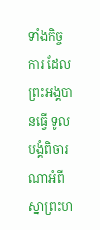ទាំងកិច្ចការ ដែលព្រះអង្គបានធ្វើ ទូលបង្គំពិចារណាអំពី ស្នាព្រះហ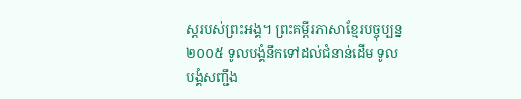ស្តរបស់ព្រះអង្គ។ ព្រះគម្ពីរភាសាខ្មែរបច្ចុប្បន្ន ២០០៥ ទូលបង្គំនឹកទៅដល់ជំនាន់ដើម ទូលបង្គំសញ្ជឹង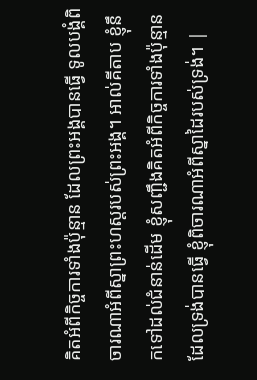គិតអំពីកិច្ចការទាំងប៉ុន្មាន ដែលព្រះអង្គបានធ្វើ ទូលបង្គំពិចារណាអំពីស្នាព្រះហស្ដរបស់ព្រះអង្គ។ អាល់គីតាប ខ្ញុំនឹកទៅដល់ជំនាន់ដើម ខ្ញុំសញ្ជឹងគិតអំពីកិច្ចការទាំងប៉ុន្មាន ដែលទ្រង់បានធ្វើ ខ្ញុំពិចារណាអំពីស្នាដៃរបស់ទ្រង់។ |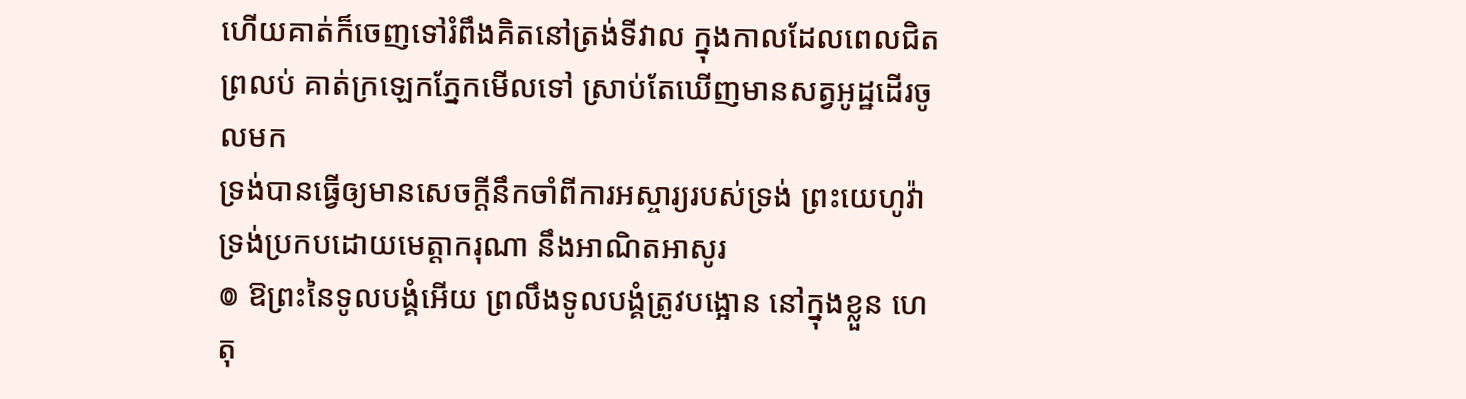ហើយគាត់ក៏ចេញទៅរំពឹងគិតនៅត្រង់ទីវាល ក្នុងកាលដែលពេលជិតព្រលប់ គាត់ក្រឡេកភ្នែកមើលទៅ ស្រាប់តែឃើញមានសត្វអូដ្ឋដើរចូលមក
ទ្រង់បានធ្វើឲ្យមានសេចក្ដីនឹកចាំពីការអស្ចារ្យរបស់ទ្រង់ ព្រះយេហូវ៉ាទ្រង់ប្រកបដោយមេត្តាករុណា នឹងអាណិតអាសូរ
៙ ឱព្រះនៃទូលបង្គំអើយ ព្រលឹងទូលបង្គំត្រូវបង្អោន នៅក្នុងខ្លួន ហេតុ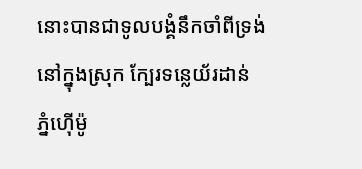នោះបានជាទូលបង្គំនឹកចាំពីទ្រង់ នៅក្នុងស្រុក ក្បែរទន្លេយ័រដាន់ ភ្នំហ៊ើម៉ូ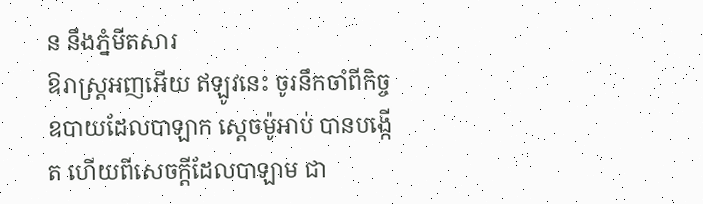ន នឹងភ្នំមីតសារ
ឱរាស្ត្រអញអើយ ឥឡូវនេះ ចូរនឹកចាំពីកិច្ចឧបាយដែលបាឡាក ស្តេចម៉ូអាប់ បានបង្កើត ហើយពីសេចក្ដីដែលបាឡាម ជា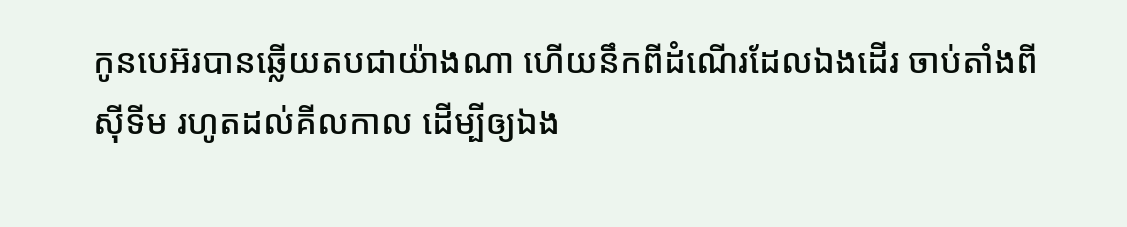កូនបេអ៊របានឆ្លើយតបជាយ៉ាងណា ហើយនឹកពីដំណើរដែលឯងដើរ ចាប់តាំងពីស៊ីទីម រហូតដល់គីលកាល ដើម្បីឲ្យឯង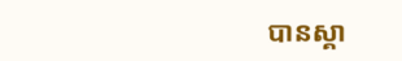បានស្គា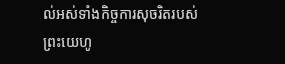ល់អស់ទាំងកិច្ចការសុចរិតរបស់ព្រះយេហូ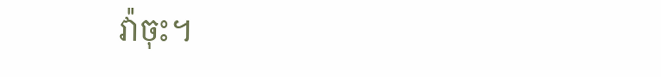វ៉ាចុះ។